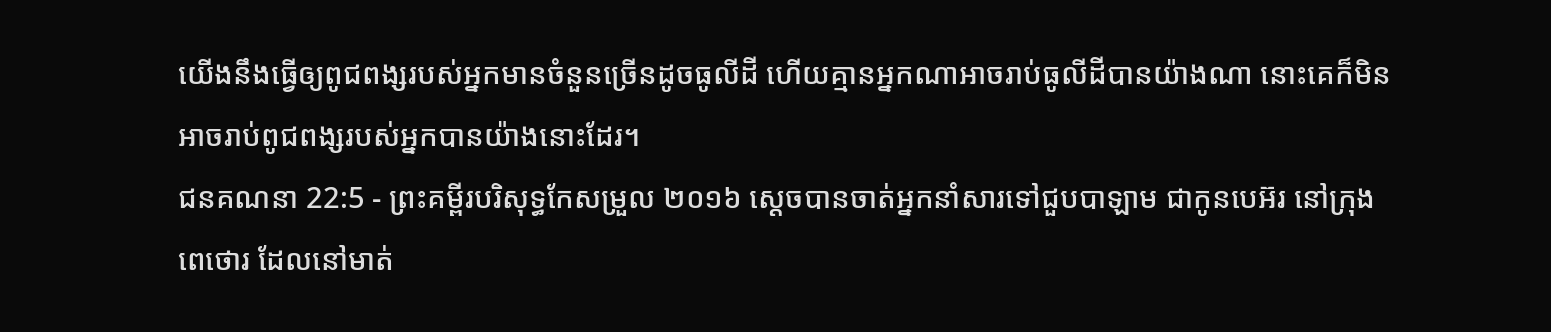យើងនឹងធ្វើឲ្យពូជពង្សរបស់អ្នកមានចំនួនច្រើនដូចធូលីដី ហើយគ្មានអ្នកណាអាចរាប់ធូលីដីបានយ៉ាងណា នោះគេក៏មិនអាចរាប់ពូជពង្សរបស់អ្នកបានយ៉ាងនោះដែរ។
ជនគណនា 22:5 - ព្រះគម្ពីរបរិសុទ្ធកែសម្រួល ២០១៦ ស្ដេចបានចាត់អ្នកនាំសារទៅជួបបាឡាម ជាកូនបេអ៊រ នៅក្រុងពេថោរ ដែលនៅមាត់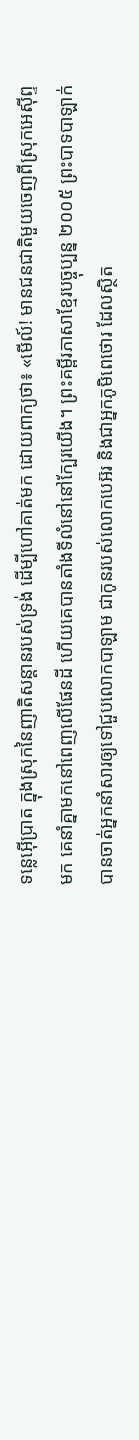ទន្លេអ៊ើប្រាត ក្នុងស្រុកនៃញាតិសន្ដានរបស់ទ្រង់ ដើម្បីហៅគាត់មក ដោយពាក្យថា៖ «មើល៍! មានជនជាតិមួយចេញពីស្រុកអេស៊ីព្ទមក គេនាំគ្នាមកនៅពេញលើផែនដី ហើយគេបានតាំងទីលំនៅនៅក្បែរយើង។ ព្រះគម្ពីរភាសាខ្មែរបច្ចុប្បន្ន ២០០៥ ព្រះបាទបាឡាក់បានចាត់អ្នកនាំសារឲ្យទៅជួបលោកបាឡាម ជាកូនរបស់លោកបេអ៊រ និងជាអ្នកភូមិពេថោរ ដែលស្ថិត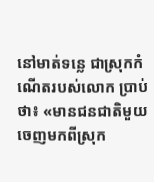នៅមាត់ទន្លេ ជាស្រុកកំណើតរបស់លោក ប្រាប់ថា៖ «មានជនជាតិមួយចេញមកពីស្រុក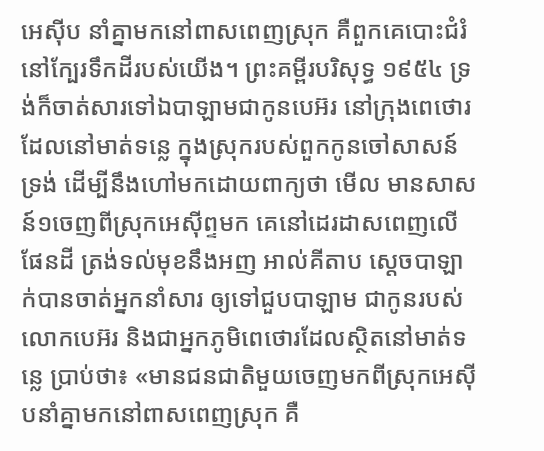អេស៊ីប នាំគ្នាមកនៅពាសពេញស្រុក គឺពួកគេបោះជំរំនៅក្បែរទឹកដីរបស់យើង។ ព្រះគម្ពីរបរិសុទ្ធ ១៩៥៤ ទ្រង់ក៏ចាត់សារទៅឯបាឡាមជាកូនបេអ៊រ នៅក្រុងពេថោរ ដែលនៅមាត់ទន្លេ ក្នុងស្រុករបស់ពួកកូនចៅសាសន៍ទ្រង់ ដើម្បីនឹងហៅមកដោយពាក្យថា មើល មានសាសន៍១ចេញពីស្រុកអេស៊ីព្ទមក គេនៅដេរដាសពេញលើផែនដី ត្រង់ទល់មុខនឹងអញ អាល់គីតាប ស្តេចបាឡាក់បានចាត់អ្នកនាំសារ ឲ្យទៅជួបបាឡាម ជាកូនរបស់លោកបេអ៊រ និងជាអ្នកភូមិពេថោរដែលស្ថិតនៅមាត់ទន្លេ ប្រាប់ថា៖ «មានជនជាតិមួយចេញមកពីស្រុកអេស៊ីបនាំគ្នាមកនៅពាសពេញស្រុក គឺ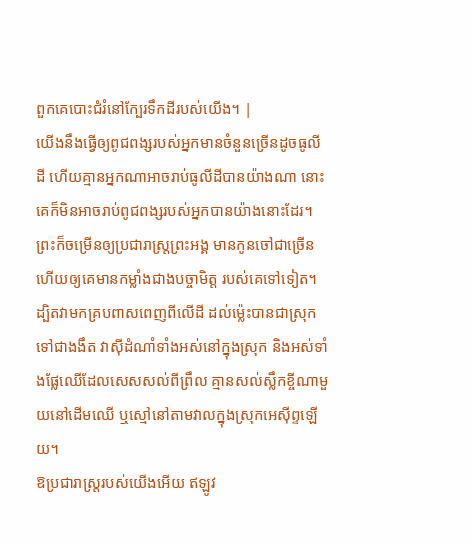ពួកគេបោះជំរំនៅក្បែរទឹកដីរបស់យើង។ |
យើងនឹងធ្វើឲ្យពូជពង្សរបស់អ្នកមានចំនួនច្រើនដូចធូលីដី ហើយគ្មានអ្នកណាអាចរាប់ធូលីដីបានយ៉ាងណា នោះគេក៏មិនអាចរាប់ពូជពង្សរបស់អ្នកបានយ៉ាងនោះដែរ។
ព្រះក៏ចម្រើនឲ្យប្រជារាស្ត្រព្រះអង្គ មានកូនចៅជាច្រើន ហើយឲ្យគេមានកម្លាំងជាងបច្ចាមិត្ត របស់គេទៅទៀត។
ដ្បិតវាមកគ្របពាសពេញពីលើដី ដល់ម៉្លេះបានជាស្រុកទៅជាងងឹត វាស៊ីដំណាំទាំងអស់នៅក្នុងស្រុក និងអស់ទាំងផ្លែឈើដែលសេសសល់ពីព្រឹល គ្មានសល់ស្លឹកខ្ចីណាមួយនៅដើមឈើ ឬស្មៅនៅតាមវាលក្នុងស្រុកអេស៊ីព្ទឡើយ។
ឱប្រជារាស្ត្ររបស់យើងអើយ ឥឡូវ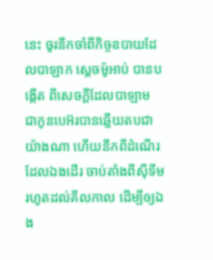នេះ ចូរនឹកចាំពីកិច្ចឧបាយដែលបាឡាក ស្តេចម៉ូអាប់ បានបង្កើត ពីសេចក្ដីដែលបាឡាម ជាកូនបេអ៊របានឆ្លើយតបជាយ៉ាងណា ហើយនឹកពីដំណើរដែលឯងដើរ ចាប់តាំងពីស៊ីទីម រហូតដល់គីលកាល ដើម្បីឲ្យឯង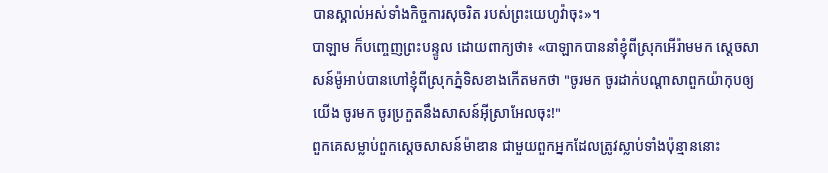បានស្គាល់អស់ទាំងកិច្ចការសុចរិត របស់ព្រះយេហូវ៉ាចុះ»។
បាឡាម ក៏បញ្ចេញព្រះបន្ទូល ដោយពាក្យថា៖ «បាឡាកបាននាំខ្ញុំពីស្រុកអើរ៉ាមមក ស្តេចសាសន៍ម៉ូអាប់បានហៅខ្ញុំពីស្រុកភ្នំទិសខាងកើតមកថា "ចូរមក ចូរដាក់បណ្ដាសាពួកយ៉ាកុបឲ្យយើង ចូរមក ចូរប្រកួតនឹងសាសន៍អ៊ីស្រាអែលចុះ!"
ពួកគេសម្លាប់ពួកស្តេចសាសន៍ម៉ាឌាន ជាមួយពួកអ្នកដែលត្រូវស្លាប់ទាំងប៉ុន្មាននោះ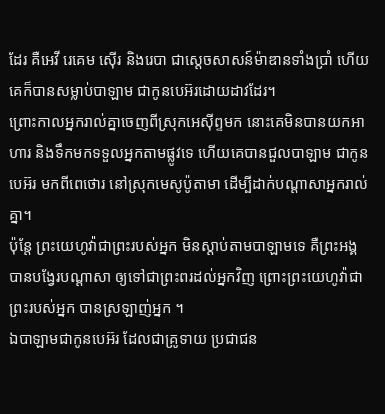ដែរ គឺអេវី រេគេម ស៊ើរ និងរេបា ជាស្តេចសាសន៍ម៉ាឌានទាំងប្រាំ ហើយគេក៏បានសម្លាប់បាឡាម ជាកូនបេអ៊រដោយដាវដែរ។
ព្រោះកាលអ្នករាល់គ្នាចេញពីស្រុកអេស៊ីព្ទមក នោះគេមិនបានយកអាហារ និងទឹកមកទទួលអ្នកតាមផ្លូវទេ ហើយគេបានជួលបាឡាម ជាកូនបេអ៊រ មកពីពេថោរ នៅស្រុកមេសូប៉ូតាមា ដើម្បីដាក់បណ្ដាសាអ្នករាល់គ្នា។
ប៉ុន្តែ ព្រះយេហូវ៉ាជាព្រះរបស់អ្នក មិនស្តាប់តាមបាឡាមទេ គឺព្រះអង្គបានបង្វែរបណ្ដាសា ឲ្យទៅជាព្រះពរដល់អ្នកវិញ ព្រោះព្រះយេហូវ៉ាជាព្រះរបស់អ្នក បានស្រឡាញ់អ្នក ។
ឯបាឡាមជាកូនបេអ៊រ ដែលជាគ្រូទាយ ប្រជាជន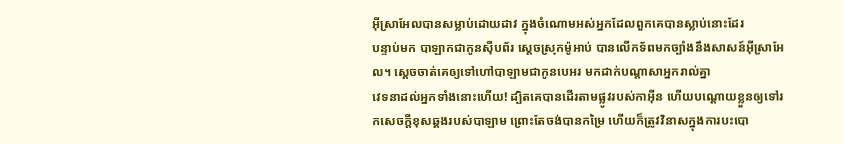អ៊ីស្រាអែលបានសម្លាប់ដោយដាវ ក្នុងចំណោមអស់អ្នកដែលពួកគេបានស្លាប់នោះដែរ
បន្ទាប់មក បាឡាកជាកូនស៊ីបព័រ ស្តេចស្រុកម៉ូអាប់ បានលើកទ័ពមកច្បាំងនឹងសាសន៍អ៊ីស្រាអែល។ ស្ដេចចាត់គេឲ្យទៅហៅបាឡាមជាកូនបេអរ មកដាក់បណ្ដាសាអ្នករាល់គ្នា
វេទនាដល់អ្នកទាំងនោះហើយ! ដ្បិតគេបានដើរតាមផ្លូវរបស់កាអ៊ីន ហើយបណ្ដោយខ្លួនឲ្យទៅរកសេចក្ដីខុសឆ្គងរបស់បាឡាម ព្រោះតែចង់បានកម្រៃ ហើយក៏ត្រូវវិនាសក្នុងការបះបោ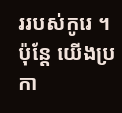ររបស់កូរេ ។
ប៉ុន្តែ យើងប្រកា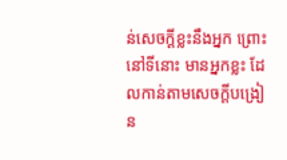ន់សេចក្ដីខ្លះនឹងអ្នក ព្រោះនៅទីនោះ មានអ្នកខ្លះ ដែលកាន់តាមសេចក្ដីបង្រៀន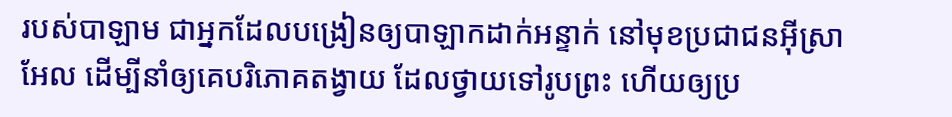របស់បាឡាម ជាអ្នកដែលបង្រៀនឲ្យបាឡាកដាក់អន្ទាក់ នៅមុខប្រជាជនអ៊ីស្រាអែល ដើម្បីនាំឲ្យគេបរិភោគតង្វាយ ដែលថ្វាយទៅរូបព្រះ ហើយឲ្យប្រ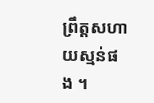ព្រឹត្តសហាយស្មន់ផង ។